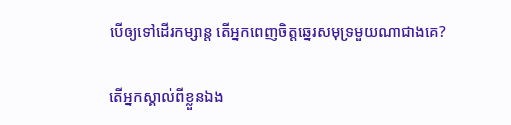បើឲ្យទៅដើរកម្សាន្ត តើអ្នកពេញចិត្តឆ្នេរសមុទ្រមួយណាជាងគេ?

តើអ្នកស្គាល់ពីខ្លួនឯង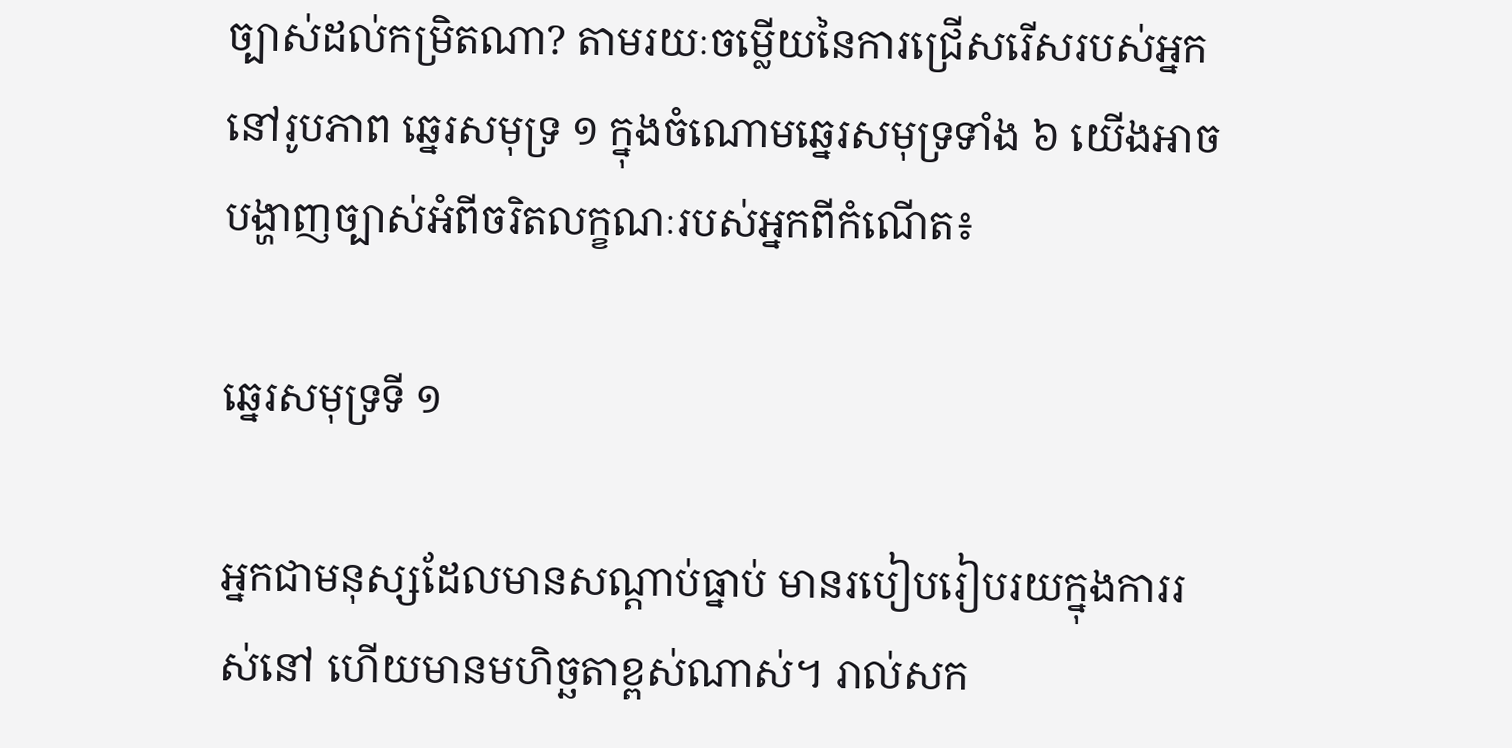ច្បាស់ដល់កម្រិតណា? តាមរយៈចម្លើយនៃការជ្រើសរើសរបស់អ្នក នៅរូបភាព ឆ្នេរសមុទ្រ ១ ក្នុងចំណោមឆ្នេរសមុទ្រទាំង ៦ យើងអាចបង្ហាញច្បាស់អំពីចរិតលក្ខណៈរបស់អ្នកពីកំណើត៖

ឆ្នេរសមុទ្រទី ១

អ្នកជាមនុស្សដែលមានសណ្តាប់ធ្នាប់ មានរបៀបរៀបរយក្នុងការរស់នៅ ហើយមានមហិច្ឆតាខ្ពស់ណាស់។ រាល់សក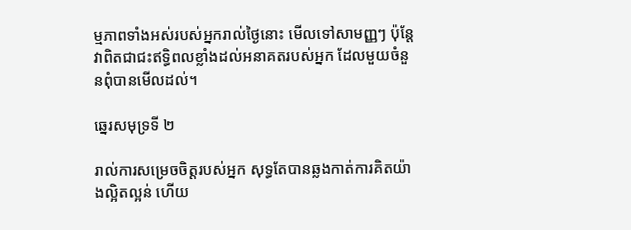ម្មភាពទាំងអស់របស់អ្នករាល់ថ្ងៃនោះ មើលទៅសាមញ្ញៗ ប៉ុន្តែវាពិតជាជះឥទ្ធិពលខ្លាំងដល់អនាគតរបស់អ្នក ដែលមួយចំនួនពុំបានមើលដល់។

ឆ្នេរសមុទ្រទី ២

រាល់ការសម្រេចចិត្តរបស់អ្នក សុទ្ធតែបានឆ្លងកាត់ការគិតយ៉ាងល្អិតល្អន់ ហើយ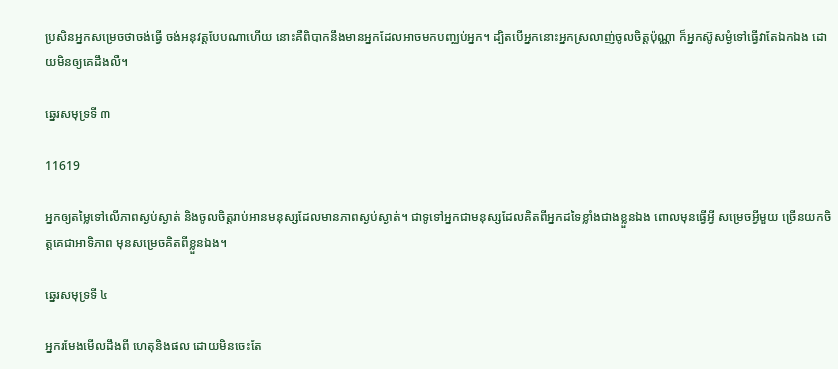ប្រសិនអ្នកសម្រេចថាចង់ធ្វើ ចង់អនុវត្តបែបណាហើយ នោះគឺពិបាកនឹងមានអ្នកដែលអាចមកបញ្ឈប់អ្នក។ ដ្បិតបើអ្នកនោះអ្នកស្រលាញ់ចូលចិត្តប៉ុណ្ណា ក៏អ្នកស៊ូសម្ងំទៅធ្វើវាតែឯកឯង ដោយមិនឲ្យគេដឹងលឺ។

ឆ្នេរសមុទ្រទី ៣

11619

អ្នកឲ្យតម្លៃទៅលើភាពស្ងប់ស្ងាត់ និងចូលចិត្តរាប់អានមនុស្សដែលមានភាពស្ងប់ស្ងាត់។ ជាទូទៅអ្នកជាមនុស្សដែលគិតពីអ្នកដទៃខ្លាំងជាងខ្លួនឯង ពោលមុនធ្វើអ្វី សម្រេចអ្វីមួយ ច្រើនយកចិត្តគេជាអាទិភាព មុនសម្រេចគិតពីខ្លួនឯង។

ឆ្នេរសមុទ្រទី ៤

អ្នករមែងមើលដឹងពី ហេតុនិងផល ដោយមិនចេះតែ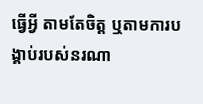ធ្វើអ្វី តាមតែចិត្ត ឬតាមការបង្គាប់របស់នរណា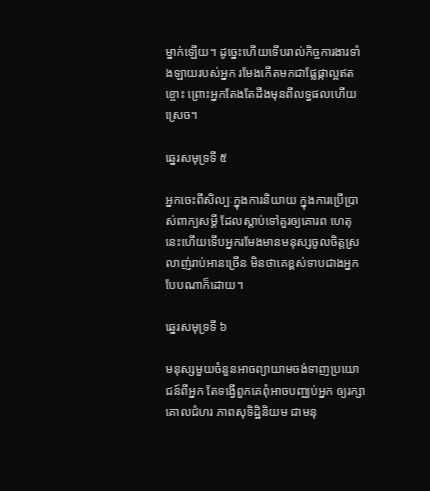ម្នាក់ឡើយ។ ដូច្នេះហើយទើបរាល់កិច្ចការងារទាំងឡាយរបស់អ្នក រមែងកើតមកជាផ្លែផ្កាល្អឥតខ្ចោះ ព្រោះអ្នកតែងតែដឹងមុនពីលទ្ធផលហើយស្រេច។

ឆ្នេរសមុទ្រទី ៥

អ្នកចេះពីសិល្បៈក្នុងការនិយាយ ក្នុងការប្រើប្រាស់ពាក្យសម្តី ដែលស្តាប់ទៅគួរឲ្យគោរព ហេតុនេះហើយទើបអ្នករមែងមានមនុស្សចូលចិត្តស្រលាញ់រាប់អានច្រើន មិនថាគេខ្ពស់ទាបជាងអ្នកបែបណាក៏ដោយ។

ឆ្នេរសមុទ្រទី ៦

មនុស្សមួយចំនួនអាចព្យាយាមចង់ទាញប្រយោជន៍ពីអ្នក តែទង្វើពួកគេពុំអាចបញ្ឈប់អ្នក ឲ្យរក្សាគោលជំហរ ភាពសុទិដ្ឋិនិយម ជាមនុ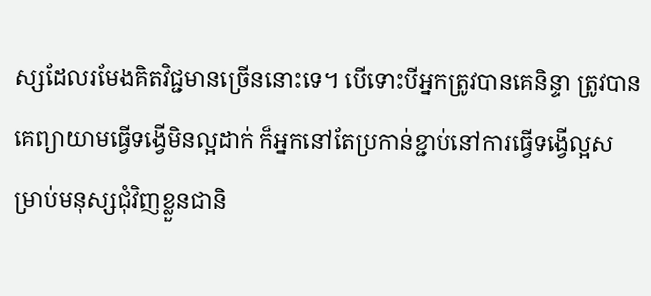ស្សដែលរមែងគិតវិជ្ជមានច្រើននោះទេ។ បើទោះបីអ្នកត្រូវបានគេនិន្ទា ត្រូវបានគេព្យាយាមធ្វើទង្វើមិនល្អដាក់ ក៏អ្នកនៅតែប្រកាន់ខ្ជាប់នៅការធ្វើទង្វើល្អសម្រាប់មនុស្សជុំវិញខ្លួនជានិ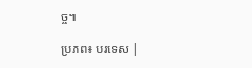ច្ច៕

ប្រភព៖ បរទេស |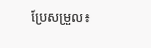ប្រែសម្រួល៖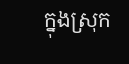ក្នុងស្រុក